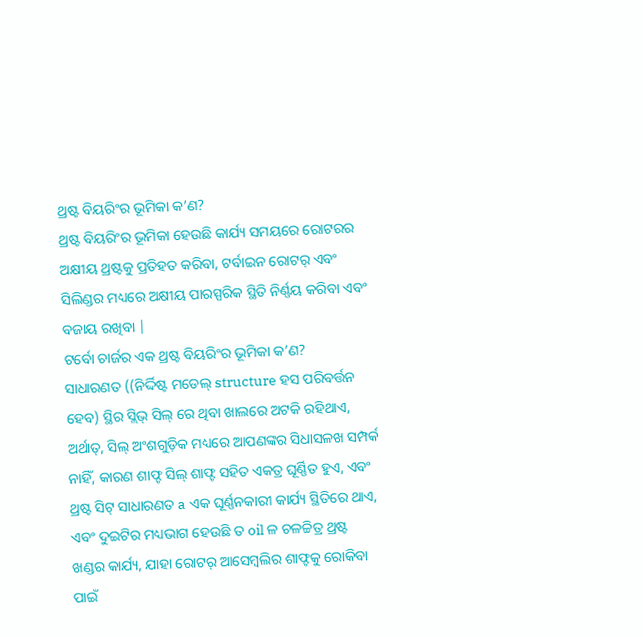ଥ୍ରଷ୍ଟ ବିୟରିଂର ଭୂମିକା କ’ଣ?
ଥ୍ରଷ୍ଟ ବିୟରିଂର ଭୂମିକା ହେଉଛି କାର୍ଯ୍ୟ ସମୟରେ ରୋଟରର ଅକ୍ଷୀୟ ଥ୍ରଷ୍ଟକୁ ପ୍ରତିହତ କରିବା, ଟର୍ବାଇନ ରୋଟର୍ ଏବଂ ସିଲିଣ୍ଡର ମଧ୍ୟରେ ଅକ୍ଷୀୟ ପାରସ୍ପରିକ ସ୍ଥିତି ନିର୍ଣ୍ଣୟ କରିବା ଏବଂ ବଜାୟ ରଖିବା |
ଟର୍ବୋ ଚାର୍ଜର ଏକ ଥ୍ରଷ୍ଟ ବିୟରିଂର ଭୂମିକା କ’ଣ?
ସାଧାରଣତ ((ନିର୍ଦ୍ଦିଷ୍ଟ ମଡେଲ୍ structure ହସ ପରିବର୍ତ୍ତନ ହେବ) ସ୍ଥିର ସ୍ଲିଭ୍ ସିଲ୍ ରେ ଥିବା ଖାଲରେ ଅଟକି ରହିଥାଏ, ଅର୍ଥାତ୍, ସିଲ୍ ଅଂଶଗୁଡ଼ିକ ମଧ୍ୟରେ ଆପଣଙ୍କର ସିଧାସଳଖ ସମ୍ପର୍କ ନାହିଁ, କାରଣ ଶାଫ୍ଟ ସିଲ୍ ଶାଫ୍ଟ ସହିତ ଏକତ୍ର ଘୂର୍ଣ୍ଣିତ ହୁଏ, ଏବଂ ଥ୍ରଷ୍ଟ ସିଟ୍ ସାଧାରଣତ a ଏକ ଘୂର୍ଣ୍ଣନକାରୀ କାର୍ଯ୍ୟ ସ୍ଥିତିରେ ଥାଏ, ଏବଂ ଦୁଇଟିର ମଧ୍ୟଭାଗ ହେଉଛି ତ oil ଳ ଚଳଚ୍ଚିତ୍ର ଥ୍ରଷ୍ଟ ଖଣ୍ଡର କାର୍ଯ୍ୟ, ଯାହା ରୋଟର୍ ଆସେମ୍ବଲିର ଶାଫ୍ଟକୁ ରୋକିବା ପାଇଁ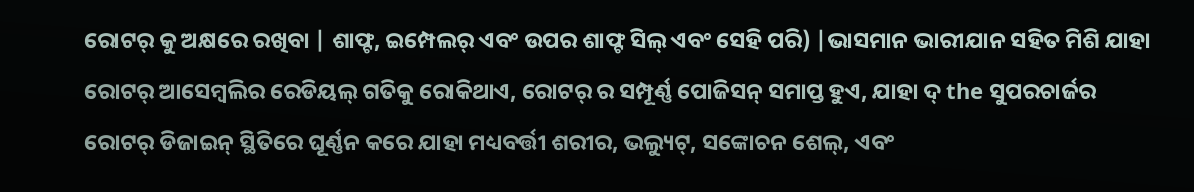ରୋଟର୍ କୁ ଅକ୍ଷରେ ରଖିବା | ଶାଫ୍ଟ, ଇମ୍ପେଲର୍ ଏବଂ ଉପର ଶାଫ୍ଟ ସିଲ୍ ଏବଂ ସେହି ପରି) |ଭାସମାନ ଭାରୀଯାନ ସହିତ ମିଶି ଯାହା ରୋଟର୍ ଆସେମ୍ବଲିର ରେଡିୟଲ୍ ଗତିକୁ ରୋକିଥାଏ, ରୋଟର୍ ର ସମ୍ପୂର୍ଣ୍ଣ ପୋଜିସନ୍ ସମାପ୍ତ ହୁଏ, ଯାହା ଦ୍ the ସୁପରଚାର୍ଜର ରୋଟର୍ ଡିଜାଇନ୍ ସ୍ଥିତିରେ ଘୂର୍ଣ୍ଣନ କରେ ଯାହା ମଧ୍ୟବର୍ତ୍ତୀ ଶରୀର, ଭଲ୍ୟୁଟ୍, ସଙ୍କୋଚନ ଶେଲ୍, ଏବଂ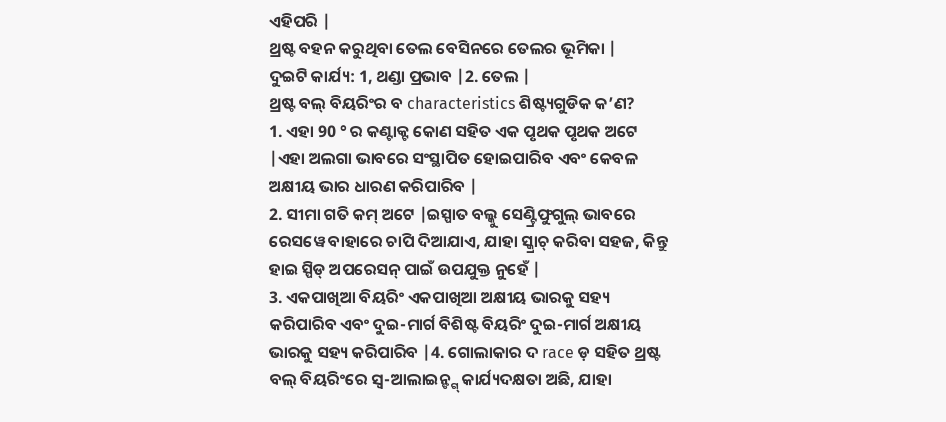ଏହିପରି |
ଥ୍ରଷ୍ଟ ବହନ କରୁଥିବା ତେଲ ବେସିନରେ ତେଲର ଭୂମିକା |
ଦୁଇଟି କାର୍ଯ୍ୟ: 1, ଥଣ୍ଡା ପ୍ରଭାବ |2. ତେଲ |
ଥ୍ରଷ୍ଟ ବଲ୍ ବିୟରିଂର ବ characteristics ଶିଷ୍ଟ୍ୟଗୁଡିକ କ’ଣ?
1. ଏହା 90 ° ର କଣ୍ଟାକ୍ଟ କୋଣ ସହିତ ଏକ ପୃଥକ ପୃଥକ ଅଟେ |ଏହା ଅଲଗା ଭାବରେ ସଂସ୍ଥାପିତ ହୋଇପାରିବ ଏବଂ କେବଳ ଅକ୍ଷୀୟ ଭାର ଧାରଣ କରିପାରିବ |
2. ସୀମା ଗତି କମ୍ ଅଟେ |ଇସ୍ପାତ ବଲ୍କୁ ସେଣ୍ଟ୍ରିଫୁଗୁଲ୍ ଭାବରେ ରେସୱେ ବାହାରେ ଚାପି ଦିଆଯାଏ, ଯାହା ସ୍କ୍ରାଚ୍ କରିବା ସହଜ, କିନ୍ତୁ ହାଇ ସ୍ପିଡ୍ ଅପରେସନ୍ ପାଇଁ ଉପଯୁକ୍ତ ନୁହେଁ |
3. ଏକପାଖିଆ ବିୟରିଂ ଏକପାଖିଆ ଅକ୍ଷୀୟ ଭାରକୁ ସହ୍ୟ କରିପାରିବ ଏବଂ ଦୁଇ-ମାର୍ଗ ବିଶିଷ୍ଟ ବିୟରିଂ ଦୁଇ-ମାର୍ଗ ଅକ୍ଷୀୟ ଭାରକୁ ସହ୍ୟ କରିପାରିବ |4. ଗୋଲାକାର ଦ race ଡ଼ ସହିତ ଥ୍ରଷ୍ଟ ବଲ୍ ବିୟରିଂରେ ସ୍ୱ-ଆଲାଇନ୍ଙ୍ଗ୍ କାର୍ଯ୍ୟଦକ୍ଷତା ଅଛି, ଯାହା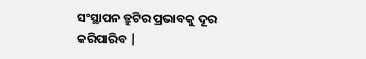ସଂସ୍ଥାପନ ତ୍ରୁଟିର ପ୍ରଭାବକୁ ଦୂର କରିପାରିବ |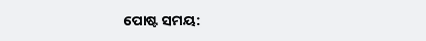ପୋଷ୍ଟ ସମୟ: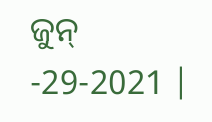ଜୁନ୍ -29-2021 |